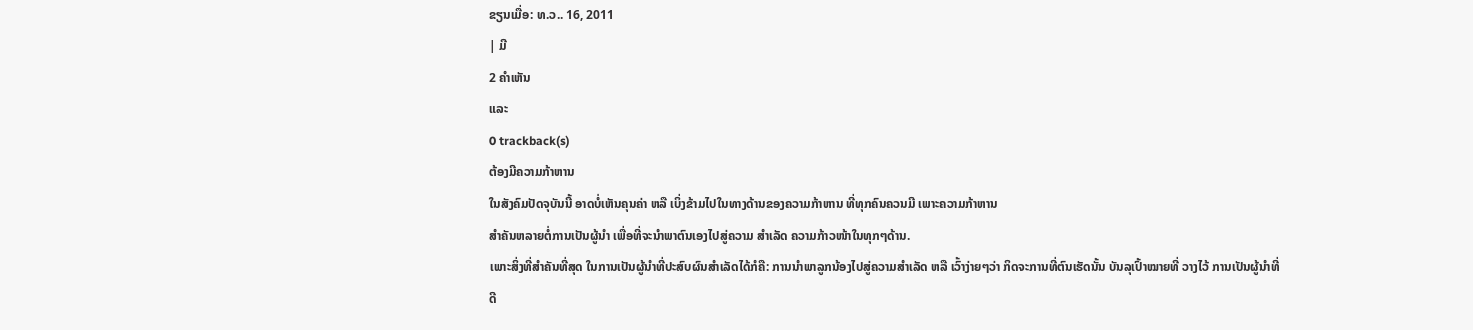ຂຽນເມື່ອ: ທ.ວ.. 16, 2011
| ມີ
2 ຄຳເຫັນ
ແລະ
0 trackback(s)
ຕ້ອງມີຄວາມກ້າຫານ
ໃນສັງຄົມປັດຈຸບັນນີ້ ອາດບໍ່ເຫັນຄຸນຄ່າ ຫລື ເບິ່ງຂ້າມໄປໃນທາງດ້ານຂອງຄວາມກ້າຫານ ທີ່ທຸກຄົນຄວນມີ ເພາະຄວາມກ້າຫານ
ສຳຄັນຫລາຍຕໍ່ການເປັນຜູ້ນຳ ເພື່ອທີ່ຈະນຳພາຕົນເອງໄປສູ່ຄວາມ ສຳເລັດ ຄວາມກ້າວໜ້າໃນທຸກໆດ້ານ.
ເພາະສິ່ງທີ່ສຳຄັນທີ່ສຸດ ໃນການເປັນຜູ້ນຳທີ່ປະສົບຜົນສຳເລັດໄດ້ກໍຄື: ການນຳພາລູກນ້ອງໄປສູ່ຄວາມສຳເລັດ ຫລື ເວົ້າງ່າຍໆວ່າ ກິດຈະການທີ່ຕົນເຮັດນັ້ນ ບັນລຸເປົ້າໝາຍທີ່ ວາງໄວ້ ການເປັນຜູ້ນຳທີ່
ດີ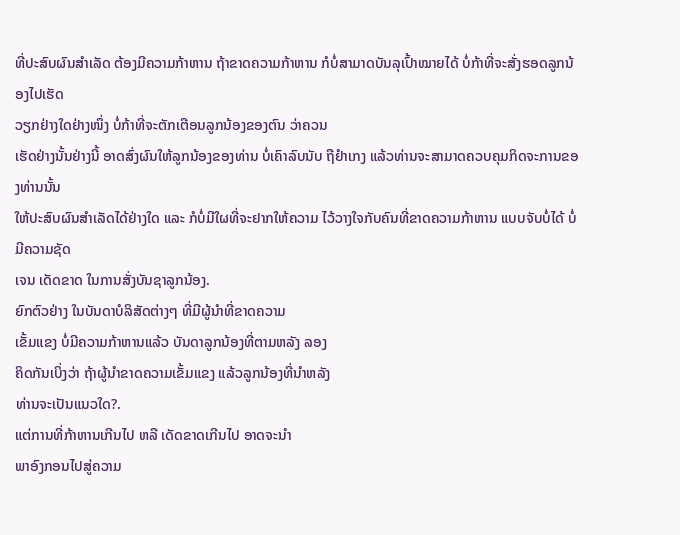ທີ່ປະສົບຜົນສຳເລັດ ຕ້ອງມີຄວາມກ້າຫານ ຖ້າຂາດຄວາມກ້າຫານ ກໍບໍ່ສາມາດບັນລຸເປົ້າໝາຍໄດ້ ບໍ່ກ້າທີ່ຈະສັ່ງຮອດລູກນ້ອງໄປເຮັດ
ວຽກຢ່າງໃດຢ່າງໜຶ່ງ ບໍ່ກ້າທີ່ຈະຕັກເຕືອນລູກນ້ອງຂອງຕົນ ວ່າຄວນ
ເຮັດຢ່າງນັ້ນຢ່າງນີ້ ອາດສົ່ງຜົນໃຫ້ລູກນ້ອງຂອງທ່ານ ບໍ່ເຄົາລົບນັບ ຖືຢຳເກງ ແລ້ວທ່ານຈະສາມາດຄວບຄຸມກິດຈະການຂອງທ່ານນັ້ນ
ໃຫ້ປະສົບຜົນສຳເລັດໄດ້ຢ່າງໃດ ແລະ ກໍບໍ່ມີໃຜທີ່ຈະຢາກໃຫ້ຄວາມ ໄວ້ວາງໃຈກັບຄົນທີ່ຂາດຄວາມກ້າຫານ ແບບຈັບບໍ່ໄດ້ ບໍ່ມີຄວາມຊັດ
ເຈນ ເດັດຂາດ ໃນການສັ່ງບັນຊາລູກນ້ອງ.
ຍົກຕົວຢ່າງ ໃນບັນດາບໍລິສັດຕ່າງໆ ທີ່ມີຜູ້ນຳທີ່ຂາດຄວາມ
ເຂັ້ມແຂງ ບໍ່ມີຄວາມກ້າຫານແລ້ວ ບັນດາລູກນ້ອງທີ່ຕາມຫລັງ ລອງ
ຄິດກັນເບິ່ງວ່າ ຖ້າຜູ້ນຳຂາດຄວາມເຂັ້ມແຂງ ແລ້ວລູກນ້ອງທີ່ນຳຫລັງ
ທ່ານຈະເປັນແນວໃດ?.
ແຕ່ການທີ່ກ້າຫານເກີນໄປ ຫລື ເດັດຂາດເກີນໄປ ອາດຈະນຳ
ພາອົງກອນໄປສູ່ຄວາມ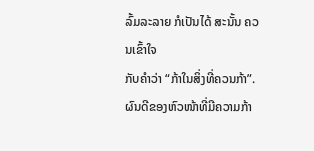ລົ້ມລະລາຍ ກໍເປັນໄດ້ ສະນັ້ນ ຄວນເຂົ້າໃຈ
ກັບຄຳວ່າ “ກ້າໃນສິ່ງທີ່ຄວນກ້າ”.
ຜົນດີຂອງຫົວໜ້າທີ່ມີຄວາມກ້າ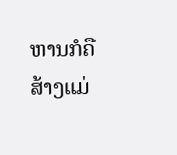ຫານກໍຄື ສ້າງແມ່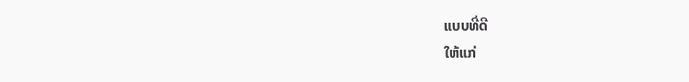ແບບທີ່ດີ
ໃຫ້ແກ່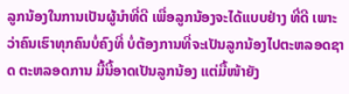ລູກນ້ອງໃນການເປັນຜູ້ນຳທີ່ດີ ເພື່ອລູກນ້ອງຈະໄດ້ແບບຢ່າງ ທີ່ດີ ເພາະວ່າຄົນເຮົາທຸກຄົນບໍ່ຄົງທີ່ ບໍ່ຕ້ອງການທີ່ຈະເປັນລູກນ້ອງໄປຕະຫລອດຊາດ ຕະຫລອດການ ມື້ນີ້ອາດເປັນລູກນ້ອງ ແຕ່ມື້ໜ້າຍັງ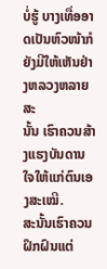ບໍ່ຮູ້ ບາງເທື່ອອາດເປັນຫົວໜ້າກໍຍັງມີໃຫ້ເຫັນຢ່າງຫລວງຫລາຍ ສະ
ນັ້ນ ເຮົາຄວນສ້າງແຮງບັນດານໃຈໃຫ້ແກ່ຕົນເອງສະເໝີ.
ສະນັ້ນເຮົາຄວນຝຶກຝົນແຕ່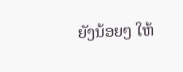ຍັງນ້ອຍໆ ໃຫ້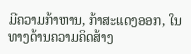ມີຄວາມກ້າຫານ, ກ້າສະແດງອອກ, ໃນທາງດ້ານຄວາມຄິດສ້າງ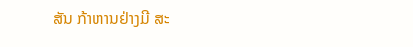ສັນ ກ້າຫານຢ່າງມີ ສະ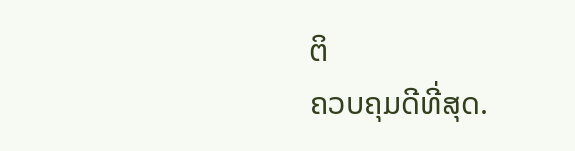ຕິ
ຄວບຄຸມດີທີ່ສຸດ.